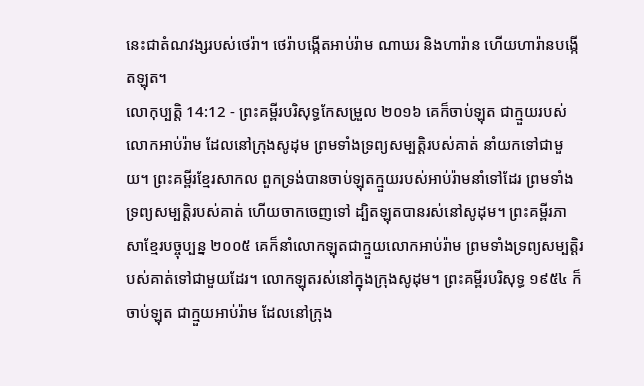នេះជាតំណវង្សរបស់ថេរ៉ា។ ថេរ៉ាបង្កើតអាប់រ៉ាម ណាឃរ និងហារ៉ាន ហើយហារ៉ានបង្កើតឡុត។
លោកុប្បត្តិ 14:12 - ព្រះគម្ពីរបរិសុទ្ធកែសម្រួល ២០១៦ គេក៏ចាប់ឡុត ជាក្មួយរបស់លោកអាប់រ៉ាម ដែលនៅក្រុងសូដុម ព្រមទាំងទ្រព្យសម្បត្តិរបស់គាត់ នាំយកទៅជាមួយ។ ព្រះគម្ពីរខ្មែរសាកល ពួកទ្រង់បានចាប់ឡុតក្មួយរបស់អាប់រ៉ាមនាំទៅដែរ ព្រមទាំងទ្រព្យសម្បត្តិរបស់គាត់ ហើយចាកចេញទៅ ដ្បិតឡុតបានរស់នៅសូដុម។ ព្រះគម្ពីរភាសាខ្មែរបច្ចុប្បន្ន ២០០៥ គេក៏នាំលោកឡុតជាក្មួយលោកអាប់រ៉ាម ព្រមទាំងទ្រព្យសម្បត្តិរបស់គាត់ទៅជាមួយដែរ។ លោកឡុតរស់នៅក្នុងក្រុងសូដុម។ ព្រះគម្ពីរបរិសុទ្ធ ១៩៥៤ ក៏ចាប់ឡុត ជាក្មួយអាប់រ៉ាម ដែលនៅក្រុង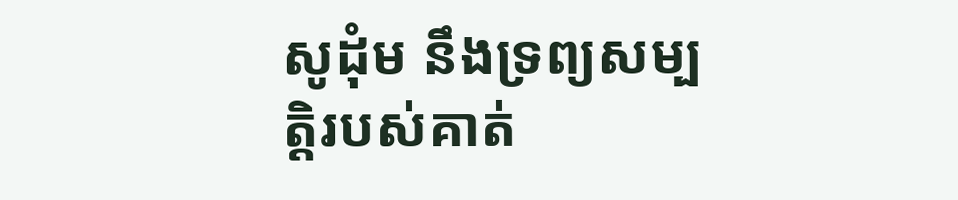សូដុំម នឹងទ្រព្យសម្បត្តិរបស់គាត់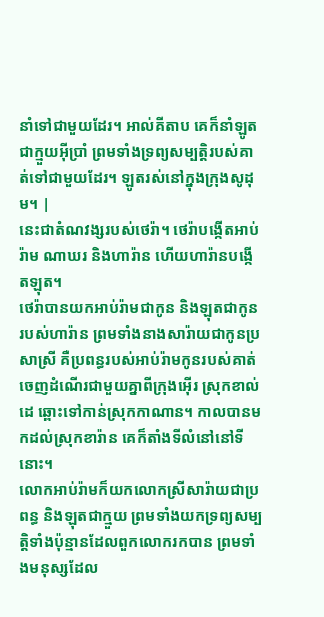នាំទៅជាមួយដែរ។ អាល់គីតាប គេក៏នាំឡូត ជាក្មួយអ៊ីប្រាំ ព្រមទាំងទ្រព្យសម្បត្តិរបស់គាត់ទៅជាមួយដែរ។ ឡូតរស់នៅក្នុងក្រុងសូដុម។ |
នេះជាតំណវង្សរបស់ថេរ៉ា។ ថេរ៉ាបង្កើតអាប់រ៉ាម ណាឃរ និងហារ៉ាន ហើយហារ៉ានបង្កើតឡុត។
ថេរ៉ាបានយកអាប់រ៉ាមជាកូន និងឡុតជាកូនរបស់ហារ៉ាន ព្រមទាំងនាងសារ៉ាយជាកូនប្រសាស្រី គឺប្រពន្ធរបស់អាប់រ៉ាមកូនរបស់គាត់ ចេញដំណើរជាមួយគ្នាពីក្រុងអ៊ើរ ស្រុកខាល់ដេ ឆ្ពោះទៅកាន់ស្រុកកាណាន។ កាលបានមកដល់ស្រុកខារ៉ាន គេក៏តាំងទីលំនៅនៅទីនោះ។
លោកអាប់រ៉ាមក៏យកលោកស្រីសារ៉ាយជាប្រពន្ធ និងឡុតជាក្មួយ ព្រមទាំងយកទ្រព្យសម្បត្តិទាំងប៉ុន្មានដែលពួកលោករកបាន ព្រមទាំងមនុស្សដែល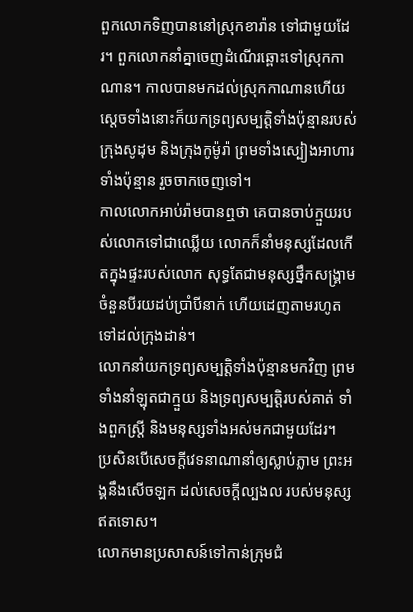ពួកលោកទិញបាននៅស្រុកខារ៉ាន ទៅជាមួយដែរ។ ពួកលោកនាំគ្នាចេញដំណើរឆ្ពោះទៅស្រុកកាណាន។ កាលបានមកដល់ស្រុកកាណានហើយ
ស្តេចទាំងនោះក៏យកទ្រព្យសម្បត្តិទាំងប៉ុន្មានរបស់ក្រុងសូដុម និងក្រុងកូម៉ូរ៉ា ព្រមទាំងស្បៀងអាហារទាំងប៉ុន្មាន រួចចាកចេញទៅ។
កាលលោកអាប់រ៉ាមបានឮថា គេបានចាប់ក្មួយរបស់លោកទៅជាឈ្លើយ លោកក៏នាំមនុស្សដែលកើតក្នុងផ្ទះរបស់លោក សុទ្ធតែជាមនុស្សថ្នឹកសង្គ្រាម ចំនួនបីរយដប់ប្រាំបីនាក់ ហើយដេញតាមរហូតទៅដល់ក្រុងដាន់។
លោកនាំយកទ្រព្យសម្បត្តិទាំងប៉ុន្មានមកវិញ ព្រមទាំងនាំឡុតជាក្មួយ និងទ្រព្យសម្បត្តិរបស់គាត់ ទាំងពួកស្ត្រី និងមនុស្សទាំងអស់មកជាមួយដែរ។
ប្រសិនបើសេចក្ដីវេទនាណានាំឲ្យស្លាប់ភ្លាម ព្រះអង្គនឹងសើចឡក ដល់សេចក្ដីល្បងល របស់មនុស្សឥតទោស។
លោកមានប្រសាសន៍ទៅកាន់ក្រុមជំ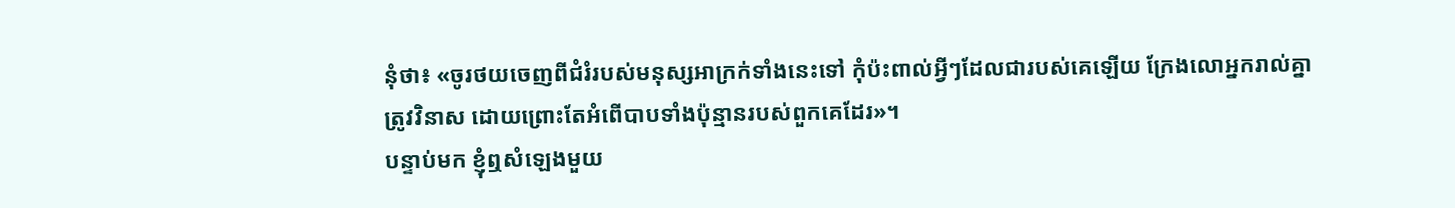នុំថា៖ «ចូរថយចេញពីជំរំរបស់មនុស្សអាក្រក់ទាំងនេះទៅ កុំប៉ះពាល់អ្វីៗដែលជារបស់គេឡើយ ក្រែងលោអ្នករាល់គ្នាត្រូវវិនាស ដោយព្រោះតែអំពើបាបទាំងប៉ុន្មានរបស់ពួកគេដែរ»។
បន្ទាប់មក ខ្ញុំឮសំឡេងមួយ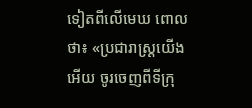ទៀតពីលើមេឃ ពោលថា៖ «ប្រជារាស្ត្រយើងអើយ ចូរចេញពីទីក្រុ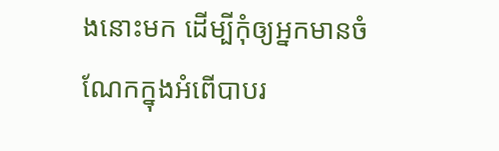ងនោះមក ដើម្បីកុំឲ្យអ្នកមានចំណែកក្នុងអំពើបាបរ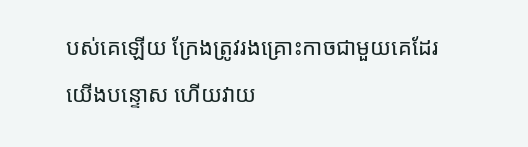បស់គេឡើយ ក្រែងត្រូវរងគ្រោះកាចជាមួយគេដែរ
យើងបន្ទោស ហើយវាយ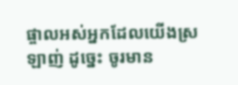ផ្ចាលអស់អ្នកដែលយើងស្រឡាញ់ ដូច្នេះ ចូរមាន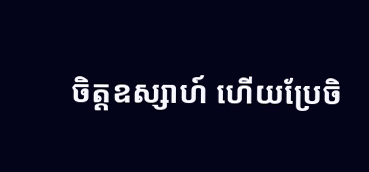ចិត្តឧស្សាហ៍ ហើយប្រែចិ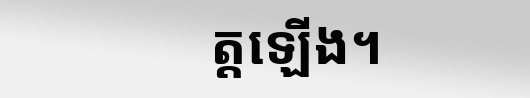ត្តឡើង។